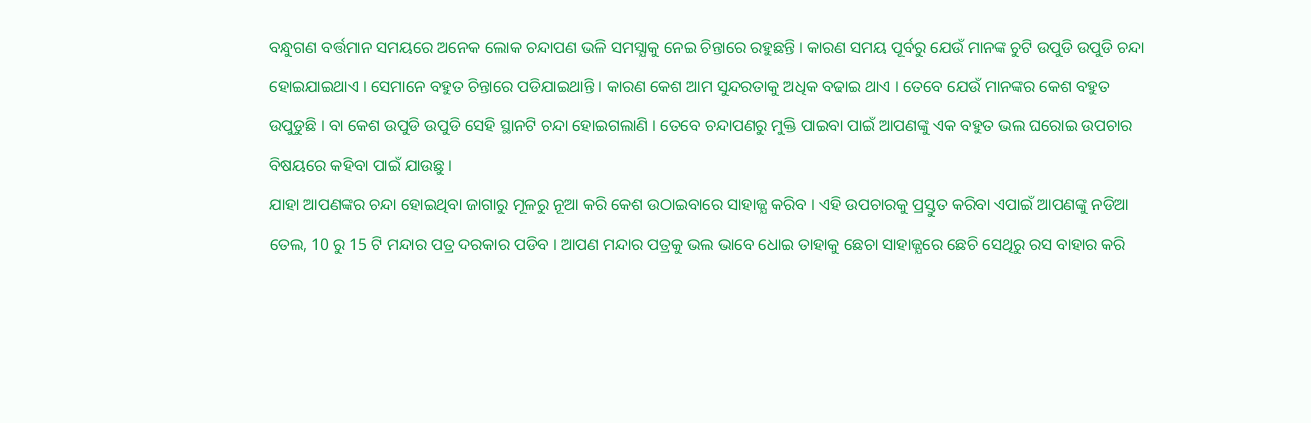ବନ୍ଧୁଗଣ ବର୍ତ୍ତମାନ ସମୟରେ ଅନେକ ଲୋକ ଚନ୍ଦାପଣ ଭଳି ସମସ୍ଯାକୁ ନେଇ ଚିନ୍ତାରେ ରହୁଛନ୍ତି । କାରଣ ସମୟ ପୂର୍ବରୁ ଯେଉଁ ମାନଙ୍କ ଚୁଟି ଉପୁଡି ଉପୁଡି ଚନ୍ଦା ହୋଇଯାଇଥାଏ । ସେମାନେ ବହୁତ ଚିନ୍ତାରେ ପଡିଯାଇଥାନ୍ତି । କାରଣ କେଶ ଆମ ସୁନ୍ଦରତାକୁ ଅଧିକ ବଢାଇ ଥାଏ । ତେବେ ଯେଉଁ ମାନଙ୍କର କେଶ ବହୁତ ଉପୁଡୁଛି । ବା କେଶ ଉପୁଡି ଉପୁଡି ସେହି ସ୍ଥାନଟି ଚନ୍ଦା ହୋଇଗଲାଣି । ତେବେ ଚନ୍ଦାପଣରୁ ମୁକ୍ତି ପାଇବା ପାଇଁ ଆପଣଙ୍କୁ ଏକ ବହୁତ ଭଲ ଘରୋଇ ଉପଚାର ବିଷୟରେ କହିବା ପାଇଁ ଯାଉଛୁ ।
ଯାହା ଆପଣଙ୍କର ଚନ୍ଦା ହୋଇଥିବା ଜାଗାରୁ ମୂଳରୁ ନୂଆ କରି କେଶ ଉଠାଇବାରେ ସାହାଜ୍ଯ କରିବ । ଏହି ଉପଚାରକୁ ପ୍ରସ୍ତୁତ କରିବା ଏପାଇଁ ଆପଣଙ୍କୁ ନଡିଆ ତେଲ, 10 ରୁ 15 ଟି ମନ୍ଦାର ପତ୍ର ଦରକାର ପଡିବ । ଆପଣ ମନ୍ଦାର ପତ୍ରକୁ ଭଲ ଭାବେ ଧୋଇ ତାହାକୁ ଛେଚା ସାହାଜ୍ଯରେ ଛେଚି ସେଥିରୁ ରସ ବାହାର କରି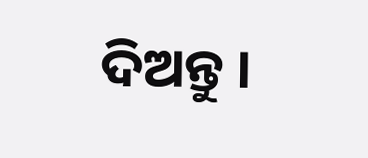ଦିଅନ୍ତୁ ।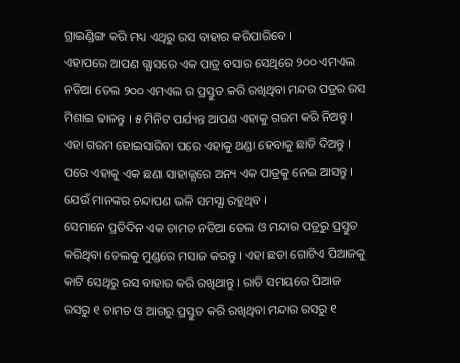ଗ୍ରାଇଣ୍ଡିଙ୍ଗ କରି ମଧ୍ୟ ଏଥିରୁ ରସ ବାହାର କରିପାରିବେ ।
ଏହାପରେ ଆପଣ ଗ୍ଯାସରେ ଏକ ପାତ୍ର ବସାର ସେଥିରେ ୨୦୦ ଏମଏଲ ନଡିଆ ତେଲ ୨୦୦ ଏମଏଲ ର ପ୍ରସ୍ତୁତ କରି ରଖିଥିବା ମନ୍ଦର ପତ୍ରର ରସ ମିଶାଇ ଢାଳନ୍ତୁ । ୫ ମିନିଟ ପର୍ଯ୍ୟନ୍ତ ଆପଣ ଏହାକୁ ଗରମ କରି ନିଅନ୍ତୁ । ଏହା ଗରମ ହୋଇସାରିବା ପରେ ଏହାକୁ ଥଣ୍ଡା ହେବାକୁ ଛାଡି ଦିଅନ୍ତୁ । ପରେ ଏହାକୁ ଏକ ଛଣା ସାହାଜ୍ଯରେ ଅନ୍ୟ ଏକ ପାତ୍ରକୁ ନେଇ ଆସନ୍ତୁ । ଯେଉଁ ମାନଙ୍କର ଚନ୍ଦାପଣ ଭଳି ସମସ୍ଯା ରହୁଥିବ ।
ସେମାନେ ପ୍ରତିଦିନ ଏକ ଚାମଚ ନଡିଆ ତେଲ ଓ ମନ୍ଦାର ପତ୍ରରୁ ପ୍ରସ୍ତୁତ କରିଥିବା ତେଲକୁ ମୁଣ୍ଡରେ ମସାଜ କରନ୍ତୁ । ଏହା ଛଡା ଗୋଟିଏ ପିଆଜକୁ କାଟି ସେଥିରୁ ରସ ବାହାର କରି ରଖିଥାନ୍ତୁ । ରାତି ସମୟରେ ପିଆଜ ରସରୁ ୧ ଚାମଚ ଓ ଆଗରୁ ପ୍ରସ୍ତୁତ କରି ରଖିଥିବା ମନ୍ଦାର ରସରୁ ୧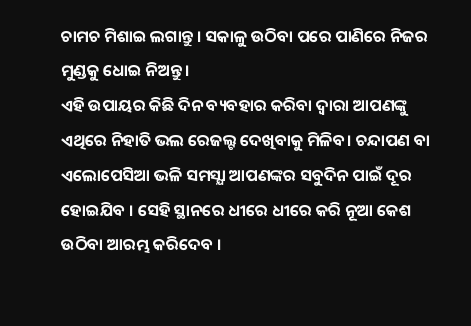ଚାମଚ ମିଶାଇ ଲଗାନ୍ତୁ । ସକାଳୁ ଉଠିବା ପରେ ପାଣିରେ ନିଜର ମୁଣ୍ଡକୁ ଧୋଇ ନିଅନ୍ତୁ ।
ଏହି ଉପାୟର କିଛି ଦିନ ବ୍ୟବହାର କରିବା ଦ୍ଵାରା ଆପଣଙ୍କୁ ଏଥିରେ ନିହାତି ଭଲ ରେଜଲ୍ଟ ଦେଖିବାକୁ ମିଳିବ। ଚନ୍ଦାପଣ ବା ଏଲୋପେସିଆ ଭଳି ସମସ୍ଯା ଆପଣଙ୍କର ସବୁଦିନ ପାଇଁ ଦୂର ହୋଇଯିବ । ସେହି ସ୍ଥାନରେ ଧୀରେ ଧୀରେ କରି ନୂଆ କେଶ ଉଠିବା ଆରମ୍ଭ କରିଦେବ ।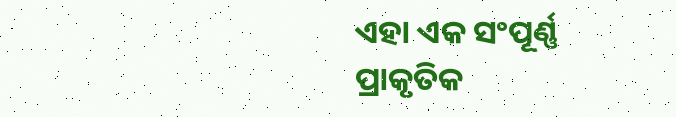ଏହା ଏକ ସଂପୂର୍ଣ୍ଣ ପ୍ରାକୃତିକ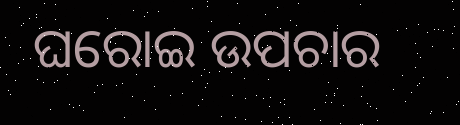ଘରୋଇ ଉପଚାର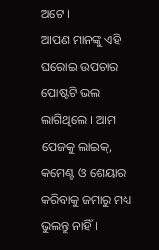ଅଟେ ।
ଆପଣ ମାନଙ୍କୁ ଏହି ଘରୋଇ ଉପଚାର ପୋଷ୍ଟଟି ଭଲ ଲାଗିଥିଲେ । ଆମ ପେଜକୁ ଲାଇକ୍, କମେଣ୍ଟ ଓ ଶେୟାର କରିବାକୁ ଜମାରୁ ମଧ୍ୟ ଭୁଲନ୍ତୁ ନାହିଁ ।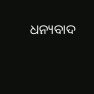ଧନ୍ୟବାଦ